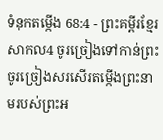ទំនុកតម្កើង 68:4 - ព្រះគម្ពីរខ្មែរសាកល4 ចូរច្រៀងទៅកាន់ព្រះ ចូរច្រៀងសរសើរតម្កើងព្រះនាមរបស់ព្រះអ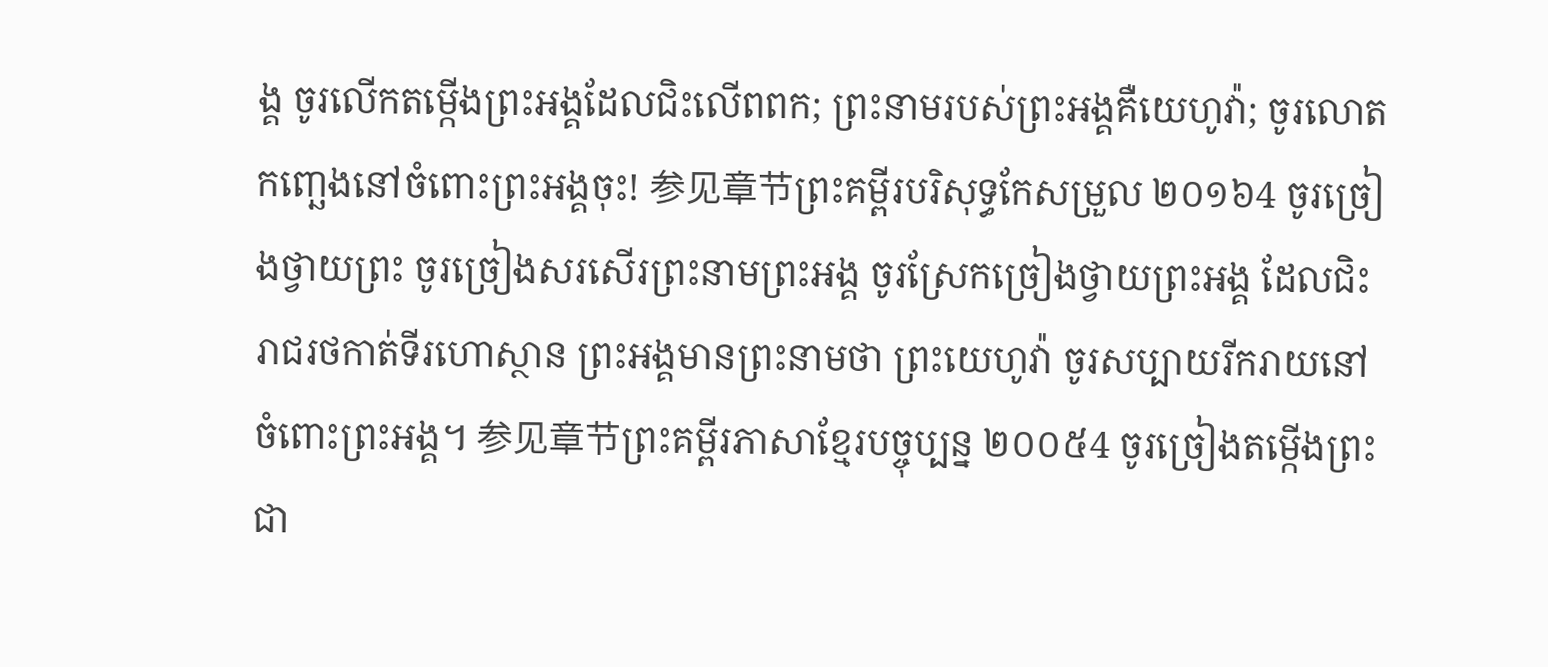ង្គ ចូរលើកតម្កើងព្រះអង្គដែលជិះលើពពក; ព្រះនាមរបស់ព្រះអង្គគឺយេហូវ៉ា; ចូរលោតកញ្ឆេងនៅចំពោះព្រះអង្គចុះ! 参见章节ព្រះគម្ពីរបរិសុទ្ធកែសម្រួល ២០១៦4 ចូរច្រៀងថ្វាយព្រះ ចូរច្រៀងសរសើរព្រះនាមព្រះអង្គ ចូរស្រែកច្រៀងថ្វាយព្រះអង្គ ដែលជិះរាជរថកាត់ទីរហោស្ថាន ព្រះអង្គមានព្រះនាមថា ព្រះយេហូវ៉ា ចូរសប្បាយរីករាយនៅចំពោះព្រះអង្គ។ 参见章节ព្រះគម្ពីរភាសាខ្មែរបច្ចុប្បន្ន ២០០៥4 ចូរច្រៀងតម្កើងព្រះជា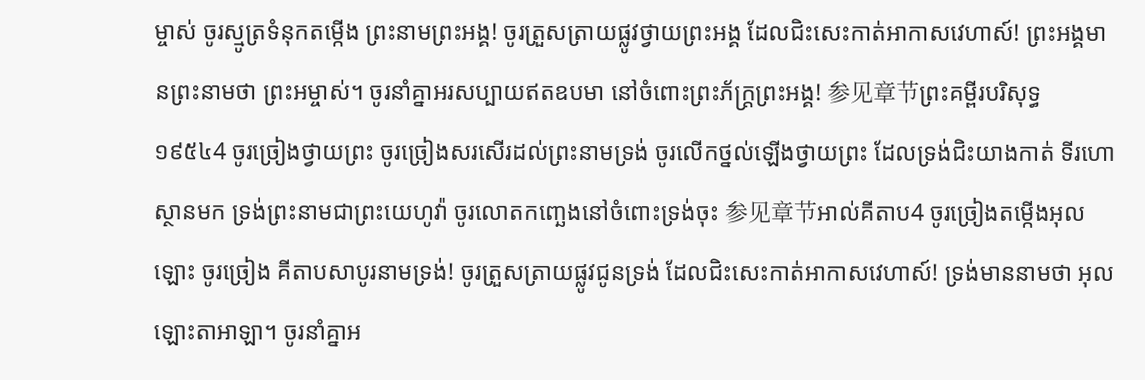ម្ចាស់ ចូរស្មូត្រទំនុកតម្កើង ព្រះនាមព្រះអង្គ! ចូរត្រួសត្រាយផ្លូវថ្វាយព្រះអង្គ ដែលជិះសេះកាត់អាកាសវេហាស៍! ព្រះអង្គមានព្រះនាមថា ព្រះអម្ចាស់។ ចូរនាំគ្នាអរសប្បាយឥតឧបមា នៅចំពោះព្រះភ័ក្ត្រព្រះអង្គ! 参见章节ព្រះគម្ពីរបរិសុទ្ធ ១៩៥៤4 ចូរច្រៀងថ្វាយព្រះ ចូរច្រៀងសរសើរដល់ព្រះនាមទ្រង់ ចូរលើកថ្នល់ឡើងថ្វាយព្រះ ដែលទ្រង់ជិះយាងកាត់ ទីរហោស្ថានមក ទ្រង់ព្រះនាមជាព្រះយេហូវ៉ា ចូរលោតកញ្ឆេងនៅចំពោះទ្រង់ចុះ 参见章节អាល់គីតាប4 ចូរច្រៀងតម្កើងអុលឡោះ ចូរច្រៀង គីតាបសាបូរនាមទ្រង់! ចូរត្រួសត្រាយផ្លូវជូនទ្រង់ ដែលជិះសេះកាត់អាកាសវេហាស៍! ទ្រង់មាននាមថា អុលឡោះតាអាឡា។ ចូរនាំគ្នាអ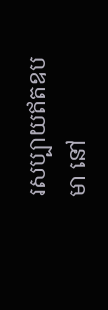រសប្បាយឥតឧបមា នៅ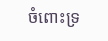ចំពោះទ្រ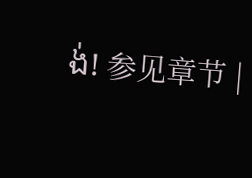ង់! 参见章节 |